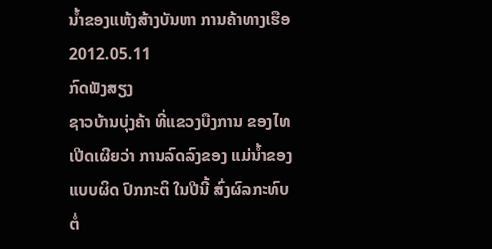ນ້ຳຂອງແຫ້ງສ້າງບັນຫາ ການຄ້າທາງເຮືອ
2012.05.11
ກົດຟັງສຽງ
ຊາວບ້ານບຸ່ງຄ້າ ທີ່ແຂວງບືງການ ຂອງໄທ ເປີດເຜີຍວ່າ ການລົດລົງຂອງ ແມ່ນ້ຳຂອງ ແບບຜິດ ປົກກະຕິ ໃນປີນີ້ ສົ່ງຜົລກະທົບ ຕໍ່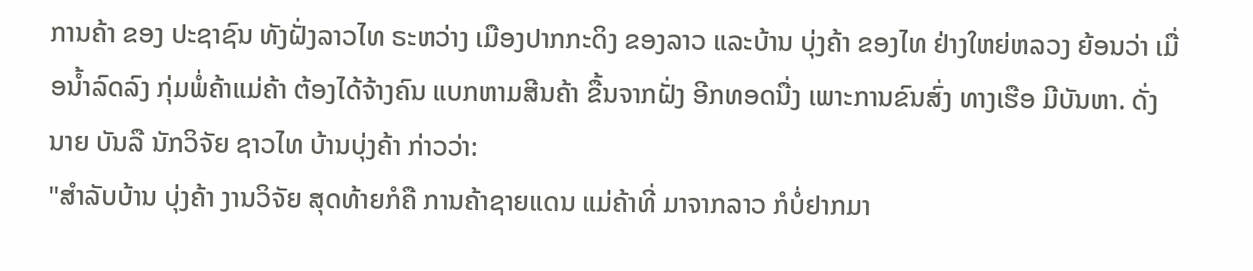ການຄ້າ ຂອງ ປະຊາຊົນ ທັງຝັ່ງລາວໄທ ຣະຫວ່າງ ເມືອງປາກກະດິງ ຂອງລາວ ແລະບ້ານ ບຸ່ງຄ້າ ຂອງໄທ ຢ່າງໃຫຍ່ຫລວງ ຍ້ອນວ່າ ເມື່ອນ້ຳລົດລົງ ກຸ່ມພໍ່ຄ້າແມ່ຄ້າ ຕ້ອງໄດ້ຈ້າງຄົນ ແບກຫາມສີນຄ້າ ຂື້ນຈາກຝັ່ງ ອີກທອດນື່ງ ເພາະການຂົນສົ່ງ ທາງເຮືອ ມີບັນຫາ. ດັ່ງ ນາຍ ບັນລື ນັກວິຈັຍ ຊາວໄທ ບ້ານບຸ່ງຄ້າ ກ່າວວ່າ:
"ສຳລັບບ້ານ ບຸ່ງຄ້າ ງານວິຈັຍ ສຸດທ້າຍກໍຄື ການຄ້າຊາຍແດນ ແມ່ຄ້າທີ່ ມາຈາກລາວ ກໍບໍ່ຢາກມາ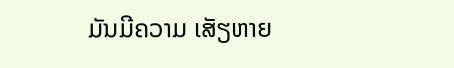ມັນມີຄວາມ ເສັຽຫາຍ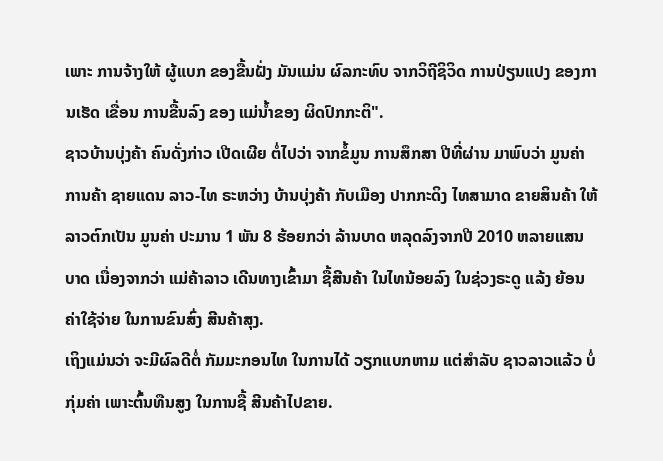ເພາະ ການຈ້າງໃຫ້ ຜູ້ແບກ ຂອງຂື້ນຝັ່ງ ມັນແມ່ນ ຜົລກະທົບ ຈາກວິຖີຊິວິດ ການປ່ຽນແປງ ຂອງການເຮັດ ເຂື່ອນ ການຂື້ນລົງ ຂອງ ແມ່ນ້ຳຂອງ ຜິດປົກກະຕິ".
ຊາວບ້ານບຸ່ງຄ້າ ຄົນດັ່ງກ່າວ ເປີດເຜີຍ ຕໍ່ໄປວ່າ ຈາກຂໍ້ມູນ ການສຶກສາ ປີທີ່ຜ່ານ ມາພົບວ່າ ມູນຄ່າການຄ້າ ຊາຍແດນ ລາວ-ໄທ ຣະຫວ່າງ ບ້ານບຸ່ງຄ້າ ກັບເມືອງ ປາກກະດິງ ໄທສາມາດ ຂາຍສິນຄ້າ ໃຫ້ລາວຕົກເປັນ ມູນຄ່າ ປະມານ 1 ພັນ 8 ຮ້ອຍກວ່າ ລ້ານບາດ ຫລຸດລົງຈາກປີ 2010 ຫລາຍແສນບາດ ເນື່ອງຈາກວ່າ ແມ່ຄ້າລາວ ເດີນທາງເຂົ້າມາ ຊື້ສີນຄ້າ ໃນໄທນ້ອຍລົງ ໃນຊ່ວງຣະດູ ແລ້ງ ຍ້ອນຄ່າໃຊ້ຈ່າຍ ໃນການຂົນສົ່ງ ສີນຄ້າສຸງ.
ເຖິງແມ່ນວ່າ ຈະມີຜົລດີຕໍ່ ກັມມະກອນໄທ ໃນການໄດ້ ວຽກແບກຫາມ ແຕ່ສຳລັບ ຊາວລາວແລ້ວ ບໍ່ກຸ່ມຄ່າ ເພາະຕົ້ນທືນສູງ ໃນການຊື້ ສີນຄ້າໄປຂາຍ.